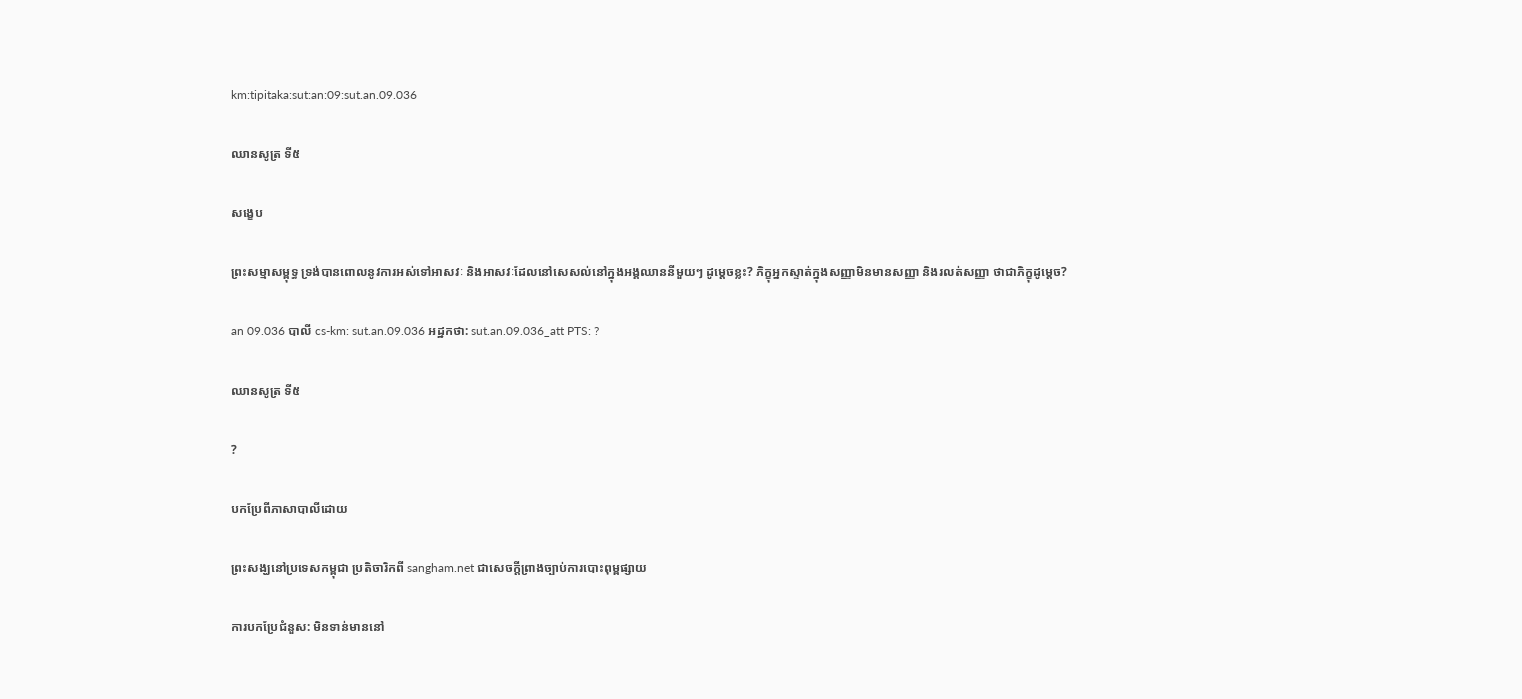km:tipitaka:sut:an:09:sut.an.09.036

ឈានសូត្រ ទី៥

សង្ខេប

ព្រះសម្មាសម្ពុទ្ធ ទ្រង់បានពោលនូវការអស់ទៅអាសវៈ និងអាសវៈដែលនៅសេសល់នៅក្នុងអង្គឈាននីមួយៗ ដូម្តេចខ្លះ? ភិក្ខុអ្នកស្ទាត់ក្នុងសញ្ញាមិនមានសញ្ញា និងរលត់សញ្ញា ថាជាភិក្ខុដូម្តេច?

an 09.036 បាលី cs-km: sut.an.09.036 អដ្ឋកថា: sut.an.09.036_att PTS: ?

ឈានសូត្រ ទី៥

?

បកប្រែពីភាសាបាលីដោយ

ព្រះសង្ឃនៅប្រទេសកម្ពុជា ប្រតិចារិកពី sangham.net ជាសេចក្តីព្រាងច្បាប់ការបោះពុម្ពផ្សាយ

ការបកប្រែជំនួស: មិនទាន់មាននៅ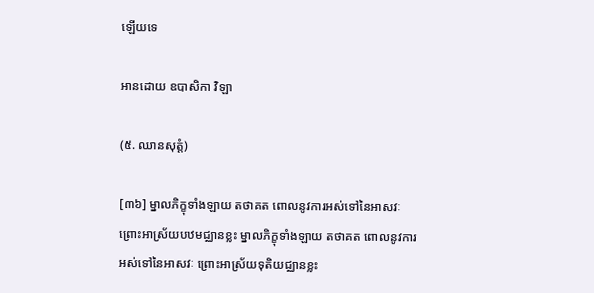ឡើយទេ

អានដោយ ឧបាសិកា វិឡា

(៥. ឈានសុត្តំ)

[៣៦] ម្នាលភិក្ខុទាំងឡាយ តថាគត ពោលនូវការអស់ទៅនៃអាសវៈ ព្រោះអាស្រ័យបឋមជ្ឈានខ្លះ ម្នាលភិក្ខុទាំងឡាយ តថាគត ពោលនូវការអស់ទៅនៃអាសវៈ ព្រោះអាស្រ័យទុតិយជ្ឈានខ្លះ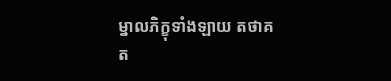ម្នាលភិក្ខុទាំងឡាយ តថាគត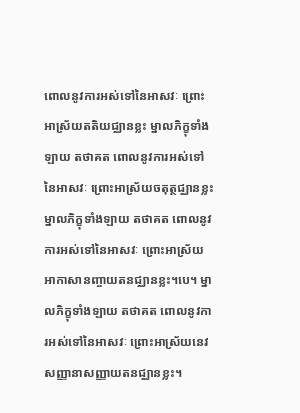ពោលនូវការអស់ទៅនៃអាសវៈ ព្រោះអាស្រ័យតតិយជ្ឈានខ្លះ ម្នាលភិក្ខុទាំងឡាយ តថាគត ពោលនូវការអស់ទៅនៃអាសវៈ ព្រោះអាស្រ័យចតុត្ថជ្ឈានខ្លះ ម្នាលភិក្ខុទាំងឡាយ តថាគត ពោលនូវការអស់ទៅនៃអាសវៈ ព្រោះអាស្រ័យអាកាសានញ្ចាយតនជ្ឈានខ្លះ។បេ។ ម្នាលភិក្ខុទាំងឡាយ តថាគត ពោលនូវការអស់ទៅនៃអាសវៈ ព្រោះអាស្រ័យនេវសញ្ញានាសញ្ញាយតនជ្ឈានខ្លះ។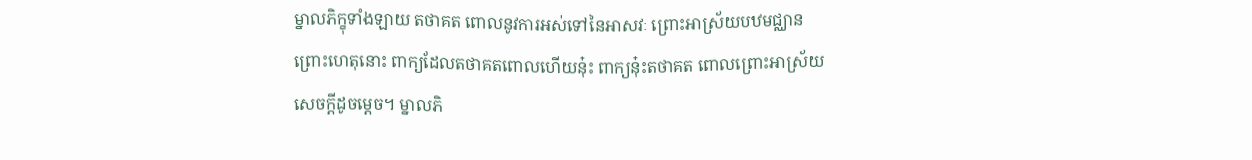ម្នាលភិក្ខុទាំងឡាយ តថាគត ពោលនូវការអស់ទៅនៃអាសវៈ ព្រោះអាស្រ័យបឋមជ្ឈាន ព្រោះហេតុនោះ ពាក្យដែលតថាគតពោលហើយនុ៎ះ ពាក្យនុ៎ះតថាគត ពោលព្រោះអាស្រ័យសេចក្ដីដូចម្ដេច។ ម្នាលភិ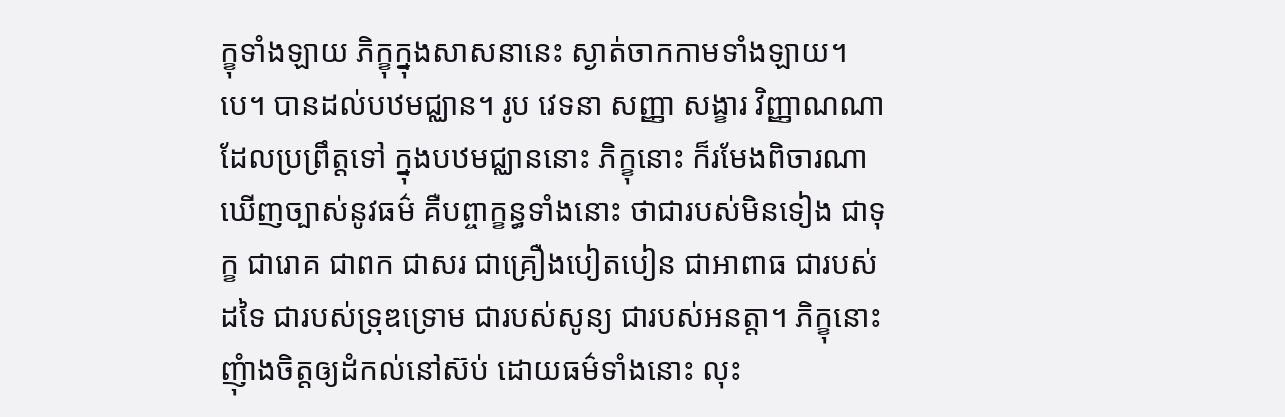ក្ខុទាំងឡាយ ភិក្ខុក្នុងសាសនានេះ ស្ងាត់ចាកកាមទាំងឡាយ។បេ។ បានដល់បឋមជ្ឈាន។ រូប វេទនា សញ្ញា សង្ខារ វិញ្ញាណណា ដែលប្រព្រឹត្តទៅ ក្នុងបឋមជ្ឈាននោះ ភិក្ខុនោះ ក៏រមែងពិចារណាឃើញច្បាស់នូវធម៌ គឺបព្ចាក្ខន្ធទាំងនោះ ថាជារបស់មិនទៀង ជាទុក្ខ ជារោគ ជាពក ជាសរ ជាគ្រឿងបៀតបៀន ជាអាពាធ ជារបស់ដទៃ ជារបស់ទ្រុឌទ្រោម ជារបស់សូន្យ ជារបស់អនត្តា។ ភិក្ខុនោះ ញុំាងចិត្តឲ្យដំកល់នៅស៊ប់ ដោយធម៌ទាំងនោះ លុះ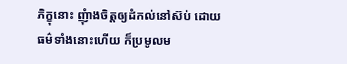ភិក្ខុនោះ ញុំាងចិត្តឲ្យដំកល់នៅស៊ប់ ដោយធម៌ទាំងនោះហើយ ក៏ប្រមូលម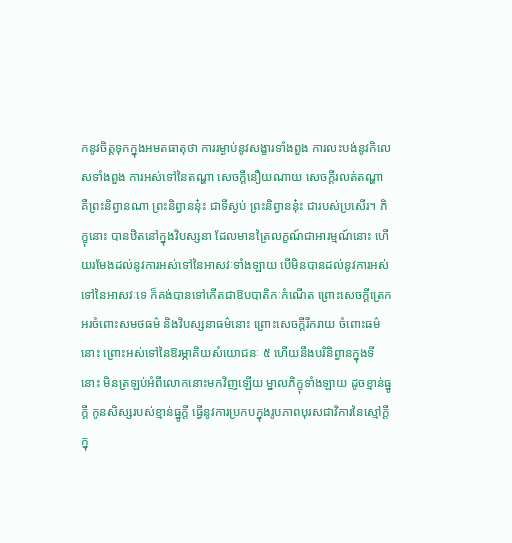កនូវចិត្តទុកក្នុងអមតធាតុថា ការរម្ងាប់នូវសង្ខារទាំងពួង ការលះបង់នូវកិលេសទាំងពួង ការអស់ទៅនៃតណ្ហា សេចក្ដីនឿយណាយ សេចក្ដីរលត់តណ្ហា គឺព្រះនិព្វានណា ព្រះនិព្វាននុ៎ះ ជាទីស្ងប់ ព្រះនិព្វាននុ៎ះ ជារបស់ប្រសើរ។ ភិក្ខុនោះ បានឋិតនៅក្នុងវិបស្សនា ដែលមានត្រៃលក្ខណ៍ជាអារម្មណ៍នោះ ហើយរមែងដល់នូវការអស់ទៅនៃអាសវៈទាំងឡាយ បើមិនបានដល់នូវការអស់ទៅនៃអាសវៈទេ ក៏គង់បានទៅកើតជាឱបបាតិកៈកំណើត ព្រោះសេចក្ដីត្រេកអរចំពោះសមថធម៌ និងវិបស្សនាធម៌នោះ ព្រោះសេចក្ដីរីករាយ ចំពោះធម៌នោះ ព្រោះអស់ទៅនៃឱរម្ភាគិយសំយោជនៈ ៥ ហើយនឹងបរិនិព្វានក្នុងទីនោះ មិនត្រឡប់អំពីលោកនោះមកវិញឡើយ ម្នាលភិក្ខុទាំងឡាយ ដូចខ្មាន់ធ្នូក្តី កូនសិស្សរបស់ខ្មាន់ធ្នូក្ដី ធ្វើនូវការប្រកបក្នុងរូបភាពបុរសជាវិការនៃស្មៅក្ដី ក្នុ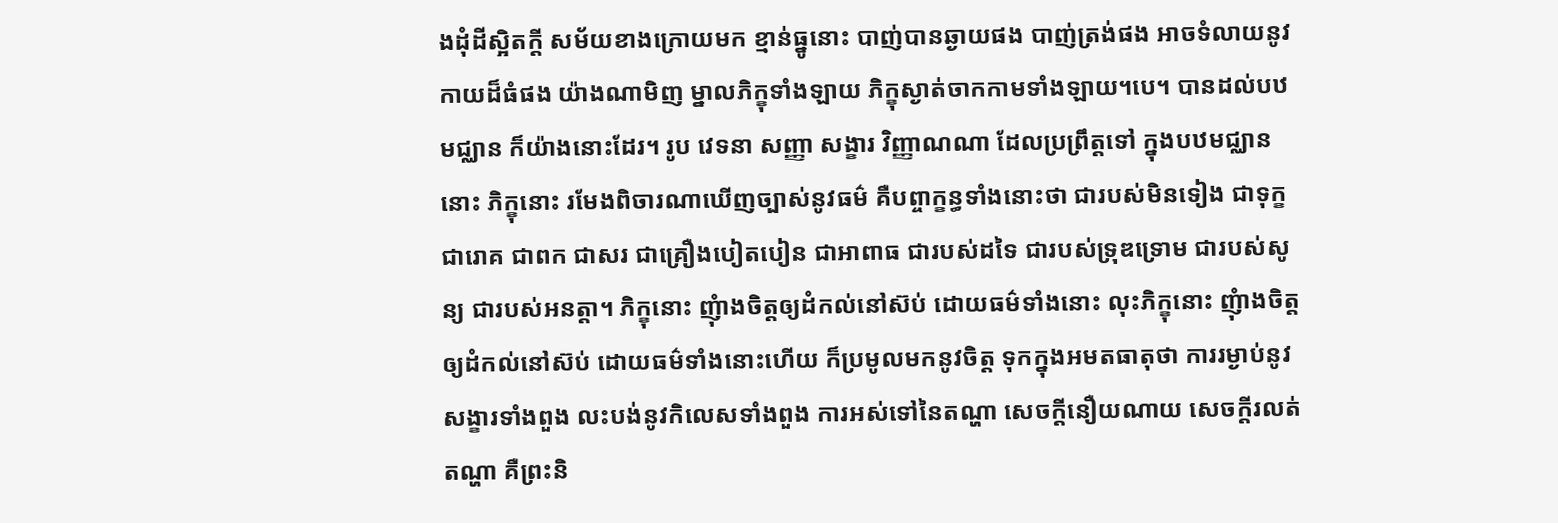ងដុំដីស្អិតក្ដី សម័យខាងក្រោយមក ខ្មាន់ធ្នូនោះ បាញ់បានឆ្ងាយផង បាញ់ត្រង់ផង អាចទំលាយនូវកាយដ៏ធំផង យ៉ាងណាមិញ ម្នាលភិក្ខុទាំងឡាយ ភិក្ខុស្ងាត់ចាកកាមទាំងឡាយ។បេ។ បានដល់បឋមជ្ឈាន ក៏យ៉ាងនោះដែរ។ រូប វេទនា សញ្ញា សង្ខារ វិញ្ញាណណា ដែលប្រព្រឹត្តទៅ ក្នុងបឋមជ្ឈាននោះ ភិក្ខុនោះ រមែងពិចារណាឃើញច្បាស់នូវធម៌ គឺបព្ចាក្ខន្ធទាំងនោះថា ជារបស់មិនទៀង ជាទុក្ខ ជារោគ ជាពក ជាសរ ជាគ្រឿងបៀតបៀន ជាអាពាធ ជារបស់ដទៃ ជារបស់ទ្រុឌទ្រោម ជារបស់សូន្យ ជារបស់អនត្តា។ ភិក្ខុនោះ ញុំាងចិត្តឲ្យដំកល់នៅស៊ប់ ដោយធម៌ទាំងនោះ លុះភិក្ខុនោះ ញុំាងចិត្តឲ្យដំកល់នៅស៊ប់ ដោយធម៌ទាំងនោះហើយ ក៏ប្រមូលមកនូវចិត្ត ទុកក្នុងអមតធាតុថា ការរម្ងាប់នូវសង្ខារទាំងពួង លះបង់នូវកិលេសទាំងពួង ការអស់ទៅនៃតណ្ហា សេចក្ដីនឿយណាយ សេចក្ដីរលត់តណ្ហា គឺព្រះនិ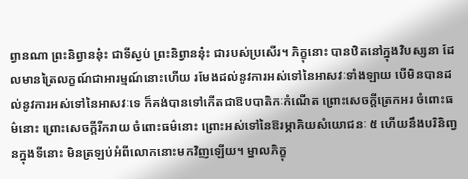ព្វានណា ព្រះនិព្វាននុ៎ះ ជាទីស្ងប់ ព្រះនិព្វាននុ៎ះ ជារបស់ប្រសើរ។ ភិក្ខុនោះ បានឋិតនៅក្នុងវិបស្សនា ដែលមានត្រៃលក្ខណ៍ជាអារម្មណ៍នោះហើយ រមែងដល់នូវការអស់ទៅនៃអាសវៈទាំងឡាយ បើមិនបានដល់នូវការអស់ទៅនៃអាសវៈទេ ក៏គង់បានទៅកើតជាឱបបាតិកៈកំណើត ព្រោះសេចក្ដីត្រេកអរ ចំពោះធម៌នោះ ព្រោះសេចក្តីរីករាយ ចំពោះធម៌នោះ ព្រោះអស់ទៅនៃឱរម្ភាគិយសំយោជនៈ ៥ ហើយនឹងបរិនិញ្វនក្នុងទីនោះ មិនត្រឡប់អំពីលោកនោះមកវិញឡើយ។ ម្នាលភិក្ខុ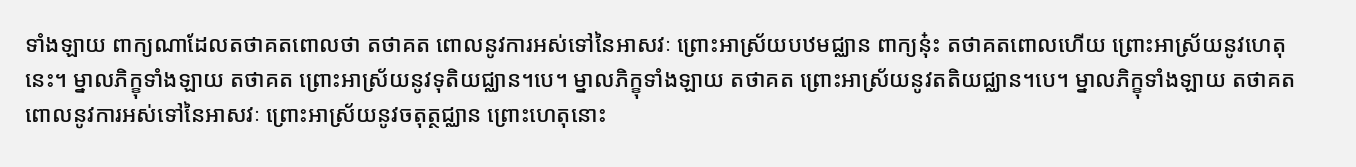ទាំងឡាយ ពាក្យណាដែលតថាគតពោលថា តថាគត ពោលនូវការអស់ទៅនៃអាសវៈ ព្រោះអាស្រ័យបឋមជ្ឈាន ពាក្យនុ៎ះ តថាគតពោលហើយ ព្រោះអាស្រ័យនូវហេតុនេះ។ ម្នាលភិក្ខុទាំងឡាយ តថាគត ព្រោះអាស្រ័យនូវទុតិយជ្ឈាន។បេ។ ម្នាលភិក្ខុទាំងឡាយ តថាគត ព្រោះអាស្រ័យនូវតតិយជ្ឈាន។បេ។ ម្នាលភិក្ខុទាំងឡាយ តថាគត ពោលនូវការអស់ទៅនៃអាសវៈ ព្រោះអាស្រ័យនូវចតុត្ថជ្ឈាន ព្រោះហេតុនោះ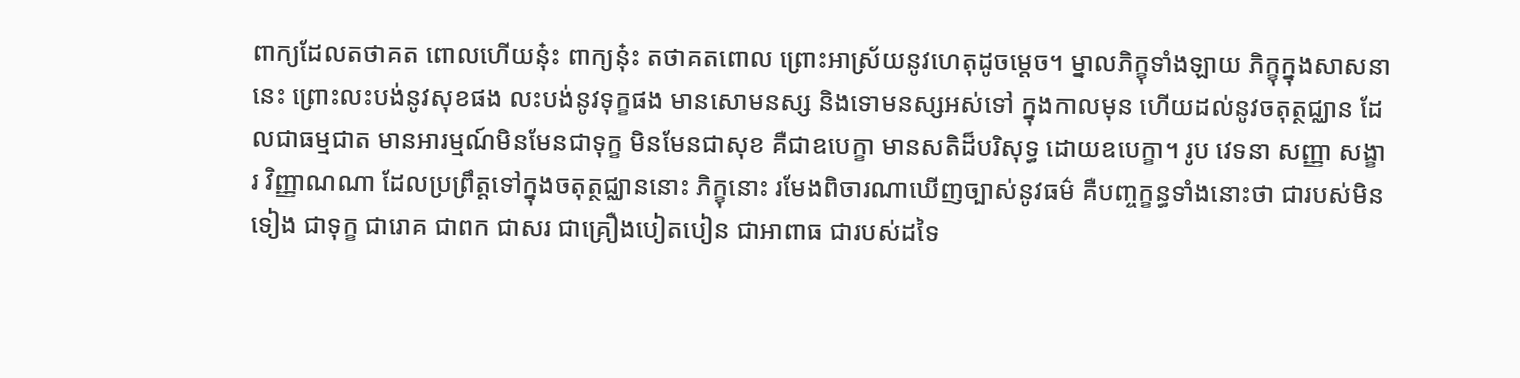ពាក្យដែលតថាគត ពោលហើយនុ៎ះ ពាក្យនុ៎ះ តថាគតពោល ព្រោះអាស្រ័យនូវហេតុដូចម្តេច។ ម្នាលភិក្ខុទាំងឡាយ ភិក្ខុក្នុងសាសនានេះ ព្រោះលះបង់នូវសុខផង លះបង់នូវទុក្ខផង មានសោមនស្ស និងទោមនស្សអស់ទៅ ក្នុងកាលមុន ហើយដល់នូវចតុត្ថជ្ឈាន ដែលជាធម្មជាត មានអារម្មណ៍មិនមែនជាទុក្ខ មិនមែនជាសុខ គឺជាឧបេក្ខា មានសតិដ៏បរិសុទ្ធ ដោយឧបេក្ខា។ រូប វេទនា សញ្ញា សង្ខារ វិញ្ញាណណា ដែលប្រព្រឹត្តទៅក្នុងចតុត្ថជ្ឈាននោះ ភិក្ខុនោះ រមែងពិចារណាឃើញច្បាស់នូវធម៌ គឺបញ្ចក្ខន្ធទាំងនោះថា ជារបស់មិនទៀង ជាទុក្ខ ជារោគ ជាពក ជាសរ ជាគ្រឿងបៀតបៀន ជាអាពាធ ជារបស់ដទៃ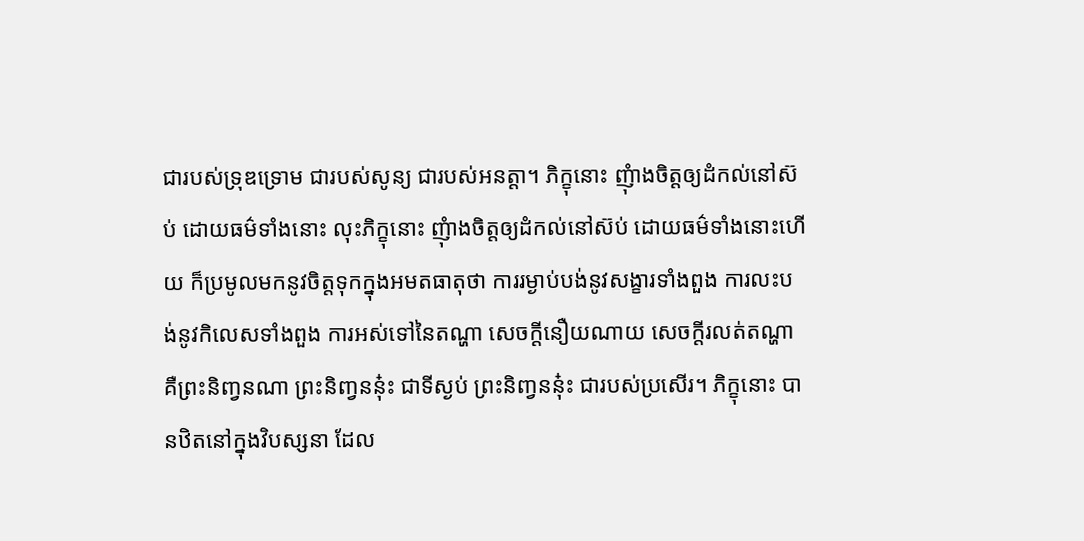ជារបស់ទ្រុឌទ្រោម ជារបស់សូន្យ ជារបស់អនត្តា។ ភិក្ខុនោះ ញុំាងចិត្តឲ្យដំកល់នៅស៊ប់ ដោយធម៌ទាំងនោះ លុះភិក្ខុនោះ ញុំាងចិត្តឲ្យដំកល់នៅស៊ប់ ដោយធម៌ទាំងនោះហើយ ក៏ប្រមូលមកនូវចិត្តទុកក្នុងអមតធាតុថា ការរម្ងាប់បង់នូវសង្ខារទាំងពួង ការលះបង់នូវកិលេសទាំងពួង ការអស់ទៅនៃតណ្ហា សេចក្តីនឿយណាយ សេចក្តីរលត់តណ្ហា គឺព្រះនិញ្វនណា ព្រះនិញ្វននុ៎ះ ជាទីស្ងប់ ព្រះនិញ្វននុ៎ះ ជារបស់ប្រសើរ។ ភិក្ខុនោះ បានឋិតនៅក្នុងវិបស្សនា ដែល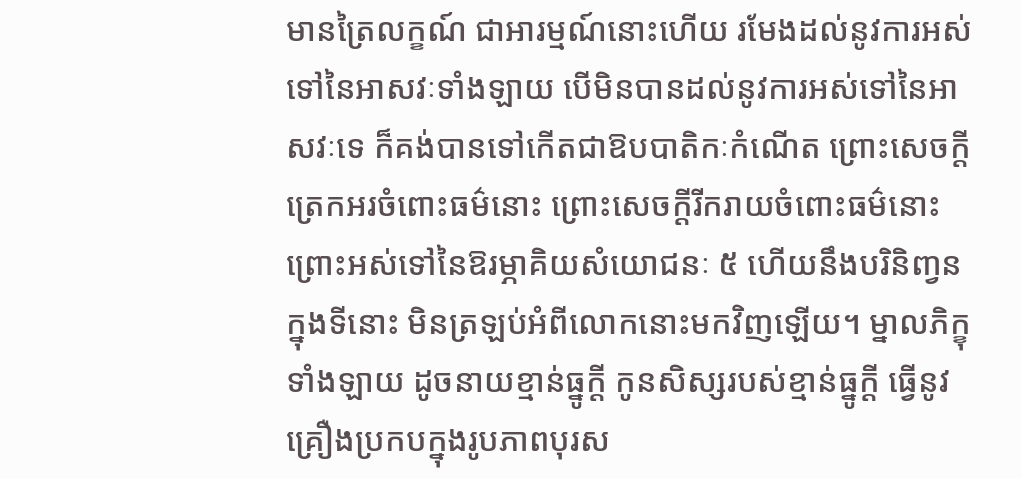មានត្រៃលក្ខណ៍ ជាអារម្មណ៍នោះហើយ រមែងដល់នូវការអស់ទៅនៃអាសវៈទាំងឡាយ បើមិនបានដល់នូវការអស់ទៅនៃអាសវៈទេ ក៏គង់បានទៅកើតជាឱបបាតិកៈកំណើត ព្រោះសេចក្តីត្រេកអរចំពោះធម៌នោះ ព្រោះសេចក្តីរីករាយចំពោះធម៌នោះ ព្រោះអស់ទៅនៃឱរម្ភាគិយសំយោជនៈ ៥ ហើយនឹងបរិនិញ្វនក្នុងទីនោះ មិនត្រឡប់អំពីលោកនោះមកវិញឡើយ។ ម្នាលភិក្ខុទាំងឡាយ ដូចនាយខ្មាន់ធ្នូក្តី កូនសិស្សរបស់ខ្មាន់ធ្នូក្ដី ធ្វើនូវគ្រឿងប្រកបក្នុងរូបភាពបុរស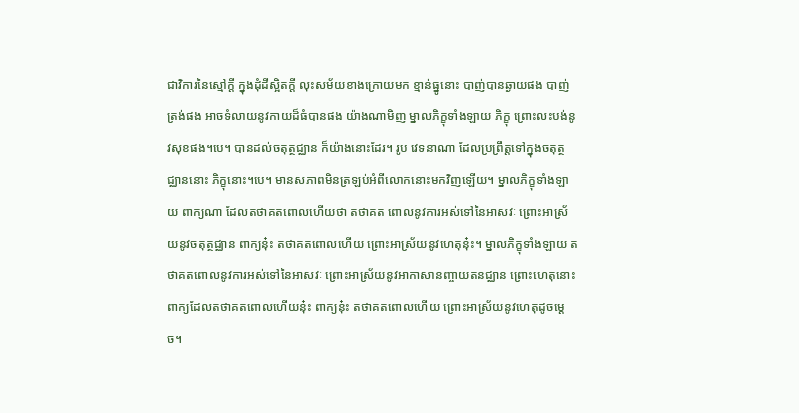ជាវិការនៃស្មៅក្ដី ក្នុងដុំដីស្អិតក្ដី លុះសម័យខាងក្រោយមក ខ្មាន់ធ្នូនោះ បាញ់បានឆ្ងាយផង បាញ់ត្រង់ផង អាចទំលាយនូវកាយដ៏ធំបានផង យ៉ាងណាមិញ ម្នាលភិក្ខុទាំងឡាយ ភិក្ខុ ព្រោះលះបង់នូវសុខផង។បេ។ បានដល់ចតុត្ថជ្ឈាន ក៏យ៉ាងនោះដែរ។ រូប វេទនាណា ដែលប្រព្រឹត្តទៅក្នុងចតុត្ថជ្ឈាននោះ ភិក្ខុនោះ។បេ។ មានសភាពមិនត្រឡប់អំពីលោកនោះមកវិញឡើយ។ ម្នាលភិក្ខុទាំងឡាយ ពាក្យណា ដែលតថាគតពោលហើយថា តថាគត ពោលនូវការអស់ទៅនៃអាសវៈ ព្រោះអាស្រ័យនូវចតុត្ថជ្ឈាន ពាក្យនុ៎ះ តថាគតពោលហើយ ព្រោះអាស្រ័យនូវហេតុនុ៎ះ។ ម្នាលភិក្ខុទាំងឡាយ តថាគតពោលនូវការអស់ទៅនៃអាសវៈ ព្រោះអាស្រ័យនូវអាកាសានញ្ចាយតនជ្ឈាន ព្រោះហេតុនោះ ពាក្យដែលតថាគតពោលហើយនុ៎ះ ពាក្យនុ៎ះ តថាគតពោលហើយ ព្រោះអាស្រ័យនូវហេតុដូចម្ដេច។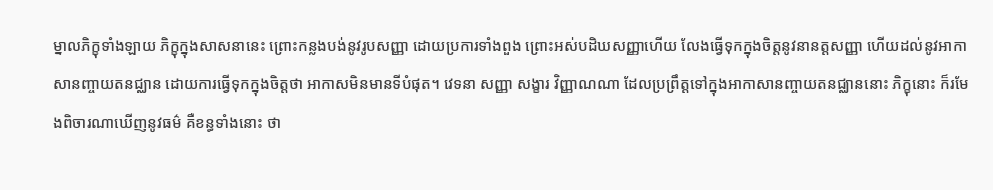ម្នាលភិក្ខុទាំងឡាយ ភិក្ខុក្នុងសាសនានេះ ព្រោះកន្លងបង់នូវរូបសញ្ញា ដោយប្រការទាំងពួង ព្រោះអស់បដិឃសញ្ញាហើយ លែងធ្វើទុកក្នុងចិត្តនូវនានត្តសញ្ញា ហើយដល់នូវអាកាសានញ្ចាយតនជ្ឈាន ដោយការធ្វើទុកក្នុងចិត្តថា អាកាសមិនមានទីបំផុត។ វេទនា សញ្ញា សង្ខារ វិញ្ញាណណា ដែលប្រព្រឹត្តទៅក្នុងអាកាសានញ្ចាយតនជ្ឈាននោះ ភិក្ខុនោះ ក៏រមែងពិចារណាឃើញនូវធម៌ គឺខន្ធទាំងនោះ ថា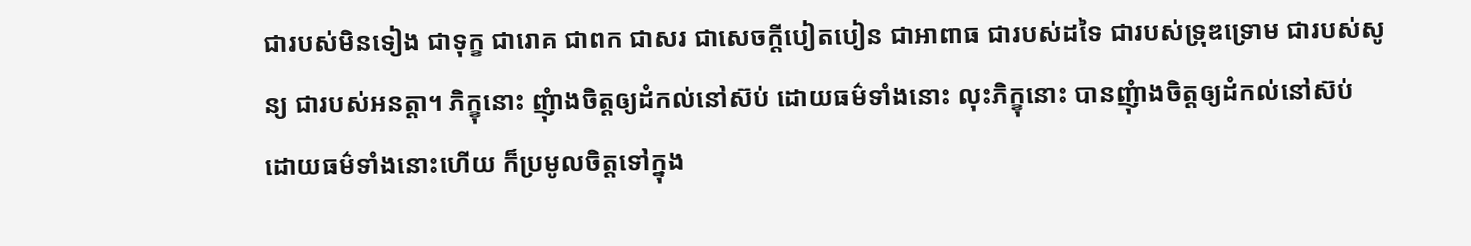ជារបស់មិនទៀង ជាទុក្ខ ជារោគ ជាពក ជាសរ ជាសេចក្តីបៀតបៀន ជាអាពាធ ជារបស់ដទៃ ជារបស់ទ្រុឌទ្រោម ជារបស់សូន្យ ជារបស់អនត្តា។ ភិក្ខុនោះ ញុំាងចិត្តឲ្យដំកល់នៅស៊ប់ ដោយធម៌ទាំងនោះ លុះភិក្ខុនោះ បានញុំាងចិត្តឲ្យដំកល់នៅស៊ប់ ដោយធម៌ទាំងនោះហើយ ក៏ប្រមូលចិត្តទៅក្នុង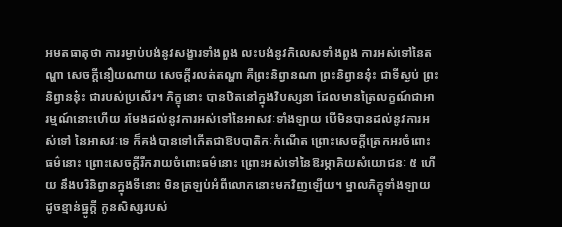អមតធាតុថា ការរម្ងាប់បង់នូវសង្ខារទាំងពួង លះបង់នូវកិលេសទាំងពួង ការអស់ទៅនៃតណ្ហា សេចក្ដីនឿយណាយ សេចក្ដីរលត់តណ្ហា គឺព្រះនិព្វានណា ព្រះនិព្វាននុ៎ះ ជាទីស្ងប់ ព្រះនិព្វាននុ៎ះ ជារបស់ប្រសើរ។ ភិក្ខុនោះ បានឋិតនៅក្នុងវិបស្សនា ដែលមានត្រៃលក្ខណ៍ជាអារម្មណ៍នោះហើយ រមែងដល់នូវការអស់ទៅនៃអាសវៈទាំងឡាយ បើមិនបានដល់នូវការអស់ទៅ នៃអាសវៈទេ ក៏គង់បានទៅកើតជាឱបបាតិកៈកំណើត ព្រោះសេចក្ដីត្រេកអរចំពោះធម៌នោះ ព្រោះសេចក្ដីរីករាយចំពោះធម៌នោះ ព្រោះអស់ទៅនៃឱរម្ភាគិយសំយោជនៈ ៥ ហើយ នឹងបរិនិព្វានក្នុងទីនោះ មិនត្រឡប់អំពីលោកនោះមកវិញឡើយ។ ម្នាលភិក្ខុទាំងឡាយ ដូចខ្មាន់ធ្នូក្តី កូនសិស្សរបស់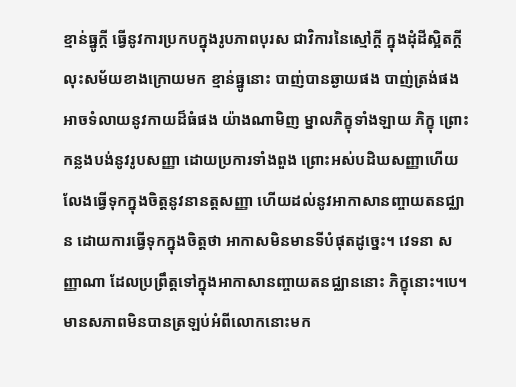ខ្មាន់ធ្នូក្ដី ធ្វើនូវការប្រកបក្នុងរូបភាពបុរស ជាវិការនៃស្មៅក្ដី ក្នុងដុំដីស្អិតក្ដី លុះសម័យខាងក្រោយមក ខ្មាន់ធ្នូនោះ បាញ់បានឆ្ងាយផង បាញ់ត្រង់ផង អាចទំលាយនូវកាយដ៏ធំផង យ៉ាងណាមិញ ម្នាលភិក្ខុទាំងឡាយ ភិក្ខុ ព្រោះកន្លងបង់នូវរូបសញ្ញា ដោយប្រការទាំងពួង ព្រោះអស់បដិឃសញ្ញាហើយ លែងធ្វើទុកក្នុងចិត្តនូវនានត្តសញ្ញា ហើយដល់នូវអាកាសានញ្ចាយតនជ្ឈាន ដោយការធ្វើទុកក្នុងចិត្តថា អាកាសមិនមានទីបំផុតដូច្នេះ។ វេទនា សញ្ញាណា ដែលប្រព្រឹត្តទៅក្នុងអាកាសានញ្ចាយតនជ្ឈាននោះ ភិក្ខុនោះ។បេ។ មានសភាពមិនបានត្រឡប់អំពីលោកនោះមក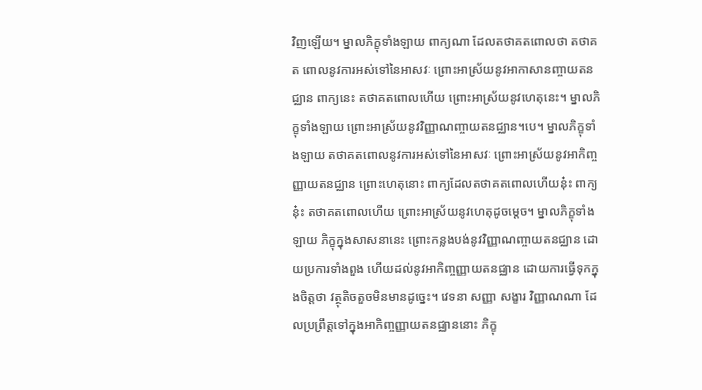វិញឡើយ។ ម្នាលភិក្ខុទាំងឡាយ ពាក្យណា ដែលតថាគតពោលថា តថាគត ពោលនូវការអស់ទៅនៃអាសវៈ ព្រោះអាស្រ័យនូវអាកាសានញ្ចាយតនជ្ឈាន ពាក្យនេះ តថាគតពោលហើយ ព្រោះអាស្រ័យនូវហេតុនេះ។ ម្នាលភិក្ខុទាំងឡាយ ព្រោះអាស្រ័យនូវវិញ្ញាណញ្ចាយតនជ្ឈាន។បេ។ ម្នាលភិក្ខុទាំងឡាយ តថាគតពោលនូវការអស់ទៅនៃអាសវៈ ព្រោះអាស្រ័យនូវអាកិញ្ចញ្ញាយតនជ្ឈាន ព្រោះហេតុនោះ ពាក្យដែលតថាគតពោលហើយនុ៎ះ ពាក្យនុ៎ះ តថាគតពោលហើយ ព្រោះអាស្រ័យនូវហេតុដូចម្ដេច។ ម្នាលភិក្ខុទាំងឡាយ ភិក្ខុក្នុងសាសនានេះ ព្រោះកន្លងបង់នូវវិញ្ញាណញ្ចាយតនជ្ឈាន ដោយប្រការទាំងពួង ហើយដល់នូវអាកិញ្ចញ្ញាយតនជ្ឈាន ដោយការធ្វើទុកក្នុងចិត្តថា វត្ថុតិចតួចមិនមានដូច្នេះ។ វេទនា សញ្ញា សង្ខារ វិញ្ញាណណា ដែលប្រព្រឹត្តទៅក្នុងអាកិញ្ចញ្ញាយតនជ្ឈាននោះ ភិក្ខុ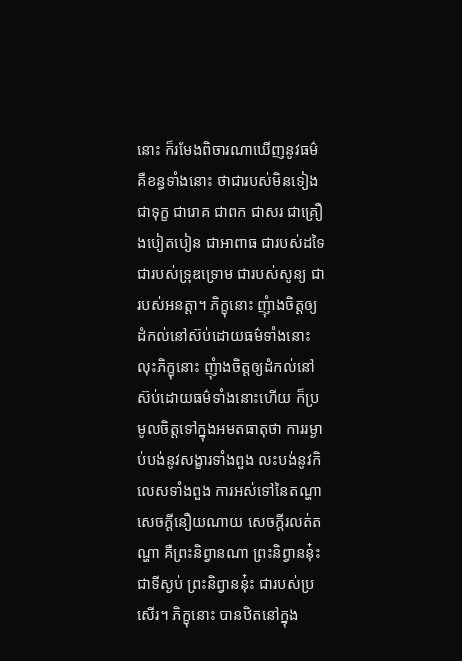នោះ ក៏រមែងពិចារណាឃើញនូវធម៌ គឺខន្ធទាំងនោះ ថាជារបស់មិនទៀង ជាទុក្ខ ជារោគ ជាពក ជាសរ ជាគ្រឿងបៀតបៀន ជាអាពាធ ជារបស់ដទៃ ជារបស់ទ្រុឌទ្រោម ជារបស់សូន្យ ជារបស់អនត្តា។ ភិក្ខុនោះ ញុំាងចិត្តឲ្យដំកល់នៅស៊ប់ដោយធម៌ទាំងនោះ លុះភិក្ខុនោះ ញុំាងចិត្តឲ្យដំកល់នៅស៊ប់ដោយធម៌ទាំងនោះហើយ ក៏ប្រមូលចិត្តទៅក្នុងអមតធាតុថា ការរម្ងាប់បង់នូវសង្ខារទាំងពួង លះបង់នូវកិលេសទាំងពួង ការអស់ទៅនៃតណ្ហា សេចក្ដីនឿយណាយ សេចក្ដីរលត់តណ្ហា គឺព្រះនិព្វានណា ព្រះនិព្វាននុ៎ះ ជាទីស្ងប់ ព្រះនិព្វាននុ៎ះ ជារបស់ប្រសើរ។ ភិក្ខុនោះ បានឋិតនៅក្នុង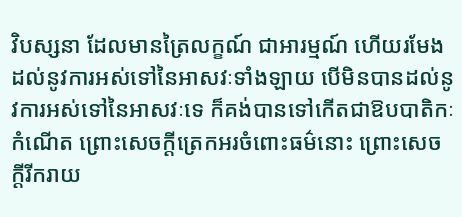វិបស្សនា ដែលមានត្រៃលក្ខណ៍ ជាអារម្មណ៍ ហើយរមែងដល់នូវការអស់ទៅនៃអាសវៈទាំងឡាយ បើមិនបានដល់នូវការអស់ទៅនៃអាសវៈទេ ក៏គង់បានទៅកើតជាឱបបាតិកៈកំណើត ព្រោះសេចក្ដីត្រេកអរចំពោះធម៌នោះ ព្រោះសេចក្ដីរីករាយ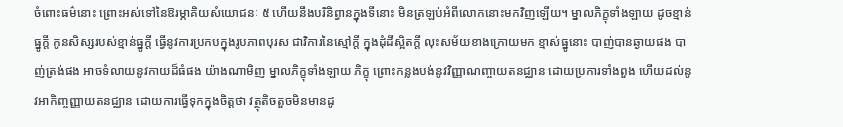ចំពោះធម៌នោះ ព្រោះអស់ទៅនៃឱរម្ភាគិយសំយោជនៈ ៥ ហើយនឹងបរិនិព្វានក្នុងទីនោះ មិនត្រឡប់អំពីលោកនោះមកវិញឡើយ។ ម្នាលភិក្ខុទាំងឡាយ ដូចខ្មាន់ធ្នូក្តី កូនសិស្សរបស់ខ្មាន់ធ្នូក្ដី ធ្វើនូវការប្រកបក្នុងរូបភាពបុរស ជាវិការនៃស្មៅក្ដី ក្នុងដុំដីស្អិតក្ដី លុះសម័យខាងក្រោយមក ខ្មាស់ធ្នូនោះ បាញ់បានឆ្ងាយផង បាញ់ត្រង់ផង អាចទំលាយនូវកាយដ៏ធំផង យ៉ាងណាមិញ ម្នាលភិក្ខុទាំងឡាយ ភិក្ខុ ព្រោះកន្លងបង់នូវវិញ្ញាណញ្ចាយតនជ្ឈាន ដោយប្រការទាំងពួង ហើយដល់នូវអាកិញ្ចញ្ញាយតនជ្ឈាន ដោយការធ្វើទុកក្នុងចិត្តថា វត្ថុតិចតួចមិនមានដូ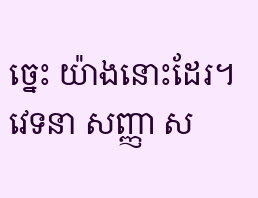ច្នេះ យ៉ាងនោះដែរ។ វេទនា សញ្ញា ស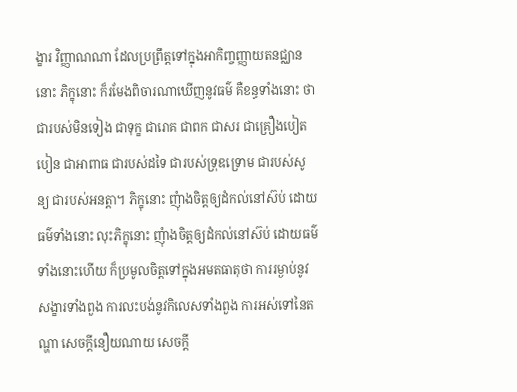ង្ខារ វិញ្ញាណណា ដែលប្រព្រឹត្តទៅក្នុងអាកិញ្ចញ្ញាយតនជ្ឈាននោះ ភិក្ខុនោះ ក៏រមែងពិចារណាឃើញនូវធម៌ គឺខន្ធទាំងនោះ ថាជារបស់មិនទៀង ជាទុក្ខ ជារោគ ជាពក ជាសរ ជាគ្រឿងបៀតបៀន ជាអាពាធ ជារបស់ដទៃ ជារបស់ទ្រុឌទ្រោម ជារបស់សូន្យ ជារបស់អនត្តា។ ភិក្ខុនោះ ញុំាងចិត្តឲ្យដំកល់នៅស៊ប់ ដោយធម៌ទាំងនោះ លុះភិក្ខុនោះ ញុំាងចិត្តឲ្យដំកល់នៅស៊ប់ ដោយធម៌ទាំងនោះហើយ ក៏ប្រមូលចិត្តទៅក្នុងអមតធាតុថា ការរម្ងាប់នូវសង្ខារទាំងពួង ការលះបង់នូវកិលេសទាំងពួង ការអស់ទៅនៃតណ្ហា សេចក្ដីនឿយណាយ សេចក្ដី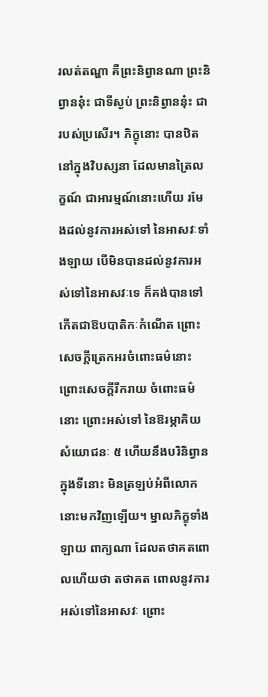រលត់តណ្ហា គឺព្រះនិព្វានណា ព្រះនិព្វាននុ៎ះ ជាទីស្ងប់ ព្រះនិព្វាននុ៎ះ ជារបស់ប្រសើរ។ ភិក្ខុនោះ បានឋិតនៅក្នុងវិបស្សនា ដែលមានត្រៃលក្ខណ៍ ជាអារម្មណ៍នោះហើយ រមែងដល់នូវការអស់ទៅ នៃអាសវៈទាំងឡាយ បើមិនបានដល់នូវការអស់ទៅនៃអាសវៈទេ ក៏គង់បានទៅកើតជាឱបបាតិកៈកំណើត ព្រោះសេចក្ដីត្រេកអរចំពោះធម៌នោះ ព្រោះសេចក្ដីរីករាយ ចំពោះធម៌នោះ ព្រោះអស់ទៅ នៃឱរម្ភាគិយសំយោជនៈ ៥ ហើយនឹងបរិនិព្វានក្នុងទីនោះ មិនត្រឡប់អំពីលោកនោះមកវិញឡើយ។ ម្នាលភិក្ខុទាំងឡាយ ពាក្យណា ដែលតថាគតពោលហើយថា តថាគត ពោលនូវការអស់ទៅនៃអាសវៈ ព្រោះ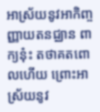អាស្រ័យនូវអាកិញ្ចញ្ញាយតនជ្ឈាន ពាក្យនុ៎ះ តថាគតពោលហើយ ព្រោះអាស្រ័យនូវ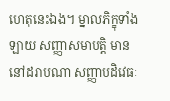ហេតុនេះឯង។ ម្នាលភិក្ខុទាំងឡាយ សញ្ញាសមាបត្ដិ មាននៅដរាបណា សញ្ញាបដិវេធៈ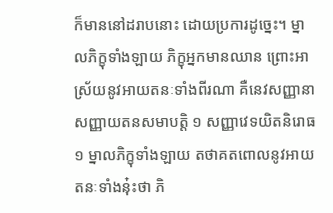ក៏មាននៅដរាបនោះ ដោយប្រការដូច្នេះ។ ម្នាលភិក្ខុទាំងឡាយ ភិក្ខុអ្នកមានឈាន ព្រោះអាស្រ័យនូវអាយតនៈទាំងពីរណា គឺនេវសញ្ញានាសញ្ញាយតនសមាបត្ដិ ១ សញ្ញាវេទយិតនិរោធ ១ ម្នាលភិក្ខុទាំងឡាយ តថាគតពោលនូវអាយតនៈទាំងនុ៎ះថា ភិ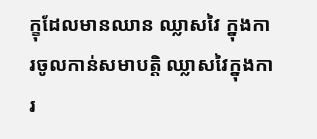ក្ខុដែលមានឈាន ឈ្លាសវៃ ក្នុងការចូលកាន់សមាបត្តិ ឈ្លាសវៃក្នុងការ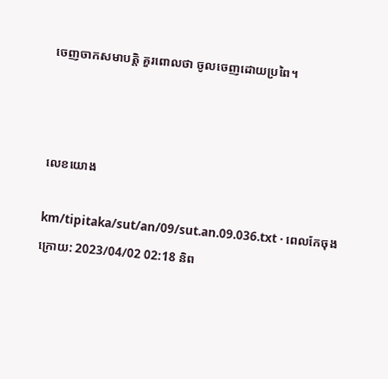ចេញចាកសមាបត្តិ គួរពោលថា ចូលចេញដោយប្រពៃ។



លេខយោង

km/tipitaka/sut/an/09/sut.an.09.036.txt · ពេលកែចុងក្រោយ: 2023/04/02 02:18 និព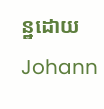ន្ឋដោយ Johann